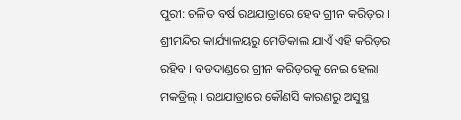ପୁରୀ: ଚଳିତ ବର୍ଷ ରଥଯାତ୍ରାରେ ହେବ ଗ୍ରୀନ କରିଡ଼ର । ଶ୍ରୀମନ୍ଦିର କାର୍ଯ୍ୟାଳୟରୁ ମେଡିକାଲ ଯାଏଁ ଏହି କରିଡ଼ର ରହିବ । ବଡଦାଣ୍ଡରେ ଗ୍ରୀନ କରିଡ଼ରକୁ ନେଇ ହେଲା ମକଡ୍ରିଲ୍ । ରଥଯାତ୍ରାରେ କୌଣସି କାରଣରୁ ଅସୁସ୍ଥ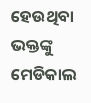ହେଉଥିବା ଭକ୍ତଙ୍କୁ ମେଡିକାଲ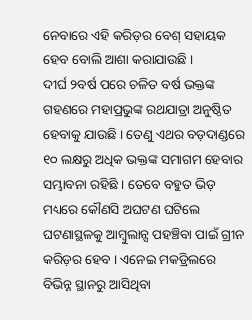ନେବାରେ ଏହି କରିଡ଼ର ବେଶ୍ ସହାୟକ ହେବ ବୋଲି ଆଶା କରାଯାଉଛି ।
ଦୀର୍ଘ ୨ବର୍ଷ ପରେ ଚଳିତ ବର୍ଷ ଭକ୍ତଙ୍କ ଗହଣରେ ମହାପ୍ରଭୁଙ୍କ ରଥଯାତ୍ରା ଅନୁଷ୍ଠିତ ହେବାକୁ ଯାଉଛି । ତେଣୁ ଏଥର ବଡ଼ଦାଣ୍ଡରେ ୧୦ ଲକ୍ଷରୁ ଅଧିକ ଭକ୍ତଙ୍କ ସମାଗମ ହେବାର ସମ୍ଭାବନା ରହିଛି । ତେବେ ବହୁତ ଭିଡ଼ ମଧ୍ୟରେ କୌଣସି ଅଘଟଣ ଘଟିଲେ ଘଟଣାସ୍ଥଳକୁ ଆମ୍ବୁଲାନ୍ସ ପହଞ୍ଚିବା ପାଇଁ ଗ୍ରୀନ କରିଡ଼ର ହେବ । ଏନେଇ ମକଡ୍ରିଲରେ ବିଭିନ୍ନ ସ୍ଥାନରୁ ଆସିଥିବା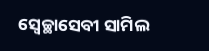ସ୍ଵେଚ୍ଛାସେବୀ ସାମିଲ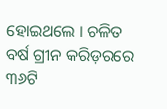ହୋଇଥଲେ । ଚଳିତ ବର୍ଷ ଗ୍ରୀନ କରିଡ଼ରରେ ୩୬ଟି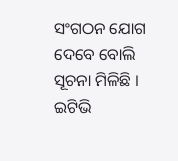ସଂଗଠନ ଯୋଗ ଦେବେ ବୋଲି ସୂଚନା ମିଳିଛି ।
ଇଟିଭି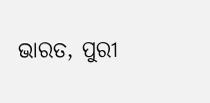ଭାରତ, ପୁରୀ